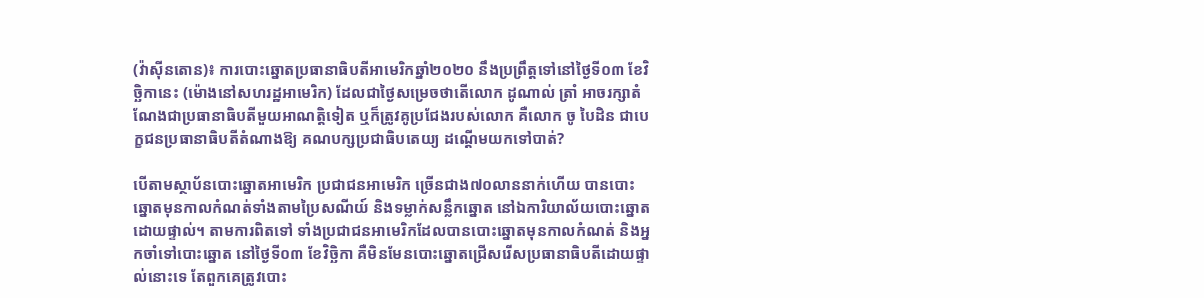(វ៉ាស៊ីនតោន)៖ ការបោះឆ្នោតប្រធានាធិបតីអាមេរិកឆ្នាំ២០២០ នឹងប្រព្រឹត្តទៅនៅថ្ងៃទី០៣ ខែវិច្ឆិកានេះ (ម៉ោងនៅសហរដ្ឋអាមេរិក) ដែលជាថ្ងៃសម្រេចថាតើលោក ដូណាល់ ត្រាំ អាចរក្សាតំណែងជាប្រធានាធិបតីមួយអាណត្តិទៀត ឬក៏ត្រូវគូប្រជែងរបស់លោក គឺលោក ចូ បៃដិន ជាបេក្ខជនប្រធានាធិបតីតំណាងឱ្យ គណបក្សប្រជាធិបតេយ្យ ដណ្ដើមយកទៅបាត់?

បើតាមស្ថាប័នបោះឆ្នោតអាមេរិក ប្រជាជនអាមេរិក ច្រើនជាង៧០លាននាក់ហើយ បានបោះឆ្នោតមុនកាលកំណត់ទាំងតាមប្រៃសណីយ៍ និងទម្លាក់សន្លឹកឆ្នោត នៅឯការិយាល័យបោះឆ្នោតដោយផ្ទាល់។ តាមការពិតទៅ ទាំងប្រជាជនអាមេរិកដែលបានបោះឆ្នោតមុនកាលកំណត់ និងអ្នកចាំទៅបោះឆ្នោត នៅថ្ងៃទី០៣ ខែវិច្ឆិកា គឺមិនមែនបោះឆ្នោតជ្រើសរើសប្រធានាធិបតីដោយផ្ទាល់នោះទេ តែពួកគេត្រូវបោះ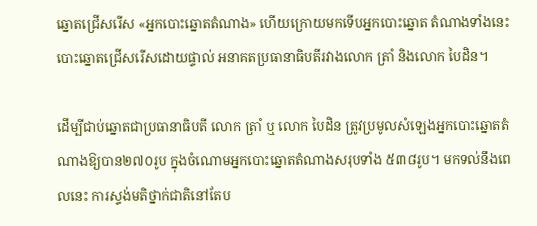ឆ្នោតជ្រើសរើស «អ្នកបោះឆ្នោតតំណាង» ហើយក្រោយមកទើបអ្នកបោះឆ្នោត តំណាងទាំងនេះ បោះឆ្នោតជ្រើសរើសដោយផ្ទាល់ អនាគតប្រធានាធិបតីរវាងលោក ត្រាំ និងលោក បៃដិន។

ដើម្បីជាប់ឆ្នោតជាប្រធានាធិបតី លោក ត្រាំ ឬ លោក បៃដិន ត្រូវប្រមូលសំឡេងអ្នកបោះឆ្នោតតំណាងឱ្យបាន២៧០រូប ក្នុងចំណោមអ្នកបោះឆ្នោតតំណាងសរុបទាំង ៥៣៨រូប។ មកទល់នឹងពេលនេះ ការស្ទង់មតិថ្នាក់ជាតិនៅតែប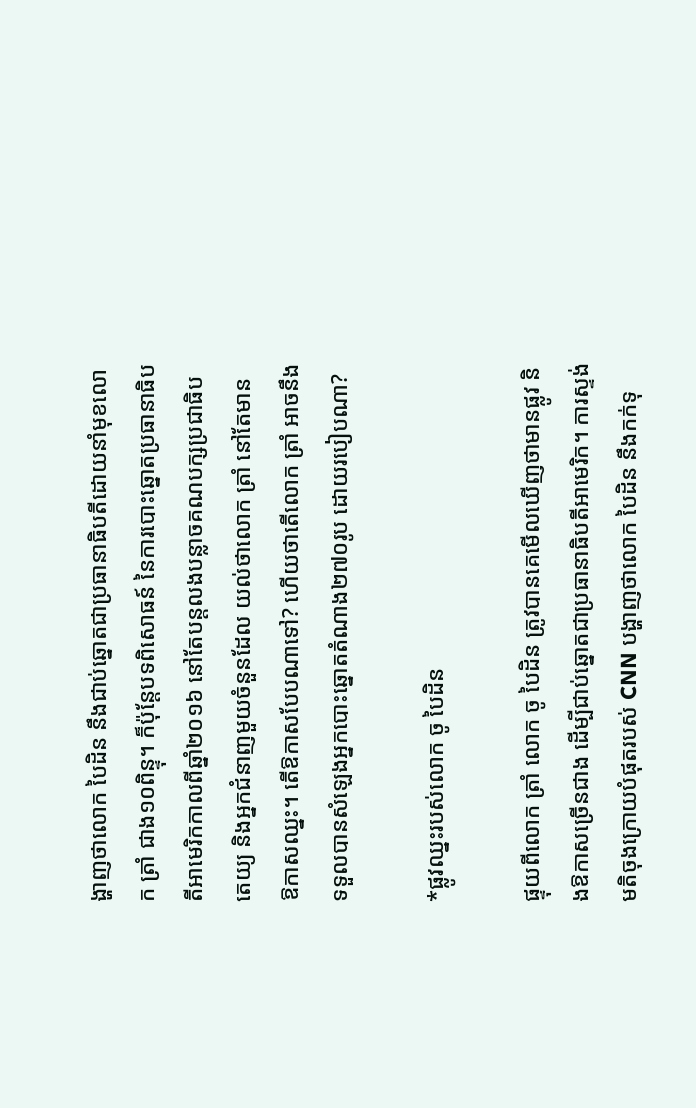ង្ហាញថាលោក បៃដិន នឹងជាប់ឆ្នោតជាប្រធានាធិបតីដោយនាំមុខលោក ត្រាំ ជាង១០ពិន្ទុ។ ក៏ប៉ុន្តែបទពិសោធន៍ នៃការបោះឆ្នោតប្រធានាធិបតីអាមេរិកកាលពីឆ្នាំ២០១៦ នៅតែបន្តលងបន្លាចគណបក្សប្រជាធិបតេយ្យ និងអ្នកជំនាញមួយចំនួនដែល យល់ថាលោក ត្រាំ នៅតែមាន ឱកាសឈ្នះ។ តើឱកាសបែបណាទៅ? ហើយថាតើលោក ត្រាំ អាចនឹងទទួលបានសំឡេងអ្នកបោះឆ្នោតតំណាង២៧០រូប ដោយរបៀបណា?

*ផ្លូវឈ្នះរបស់លោក ចូ បៃដិន

ផ្ទុយពីលោក ត្រាំ លោក ចូ បៃដិន ត្រូវបានគេមើលឃើញថាមានផ្លូវ និងឱកាសច្រើនជាង ដើម្បីជាប់ឆ្នោតជាប្រធានាធិបតីអាមេរិក។ ការស្ទង់មតិចុងក្រោយបំផុតរបស់ CNN បង្ហាញថាលោក បៃដិន នឹងកក់ទុ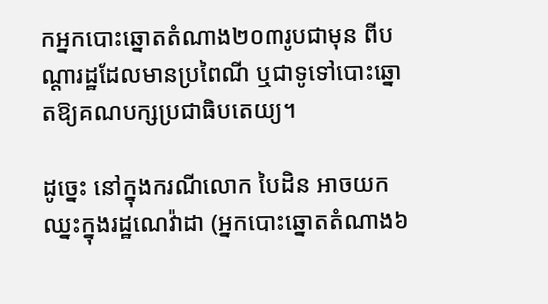កអ្នកបោះឆ្នោតតំណាង២០៣រូបជាមុន ពីបណ្ដារដ្ឋដែលមានប្រពៃណី ឬជាទូទៅបោះឆ្នោតឱ្យគណបក្សប្រជាធិបតេយ្យ។

ដូច្នេះ នៅក្នុងករណីលោក បៃដិន អាចយកឈ្នះក្នុងរដ្ឋណេវ៉ាដា (អ្នកបោះឆ្នោតតំណាង៦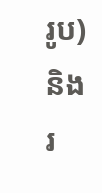រូប) និងរ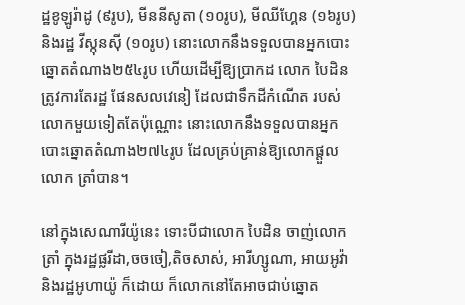ដ្ឋខូឡូរ៉ាដូ (៩រូប), មីននីសូតា (១០រូប), មីឈីហ្គែន (១៦រូប) និងរដ្ឋ វីស្កុនស៊ី (១០រូប) នោះលោកនឹងទទួលបានអ្នកបោះឆ្នោតតំណាង២៥៤រូប ហើយដើម្បីឱ្យប្រាកដ លោក បៃដិន ត្រូវការតែរដ្ឋ ផែនសលវេនៀ ដែលជាទឹកដីកំណើត របស់លោកមួយទៀតតែប៉ុណ្ណោះ នោះលោកនឹងទទួលបានអ្នកបោះឆ្នោតតំណាង២៧៤រូប ដែលគ្រប់គ្រាន់ឱ្យលោកផ្ដួលលោក ត្រាំបាន។

នៅក្នុងសេណារីយ៉ូនេះ ទោះបីជាលោក បៃដិន ចាញ់លោក ត្រាំ ក្នុងរដ្ឋផ្លរីដា,ចចចៀ,តិចសាស់, អារីហ្សូណា, អាយអូវ៉ា និងរដ្ឋអូហាយ៉ូ ក៏ដោយ ក៏លោកនៅតែអាចជាប់ឆ្នោត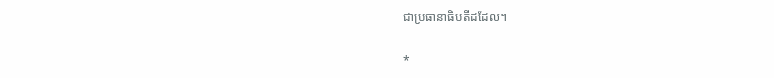ជាប្រធានាធិបតីដដែល។

*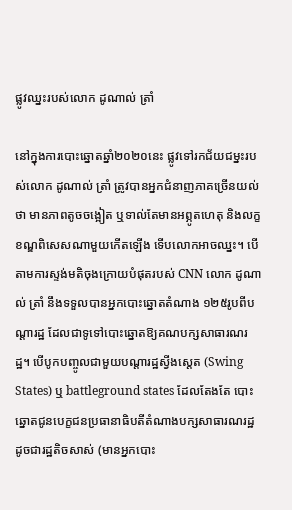ផ្លូវឈ្នះរបស់លោក ដូណាល់ ត្រាំ

នៅក្នុងការបោះឆ្នោតឆ្នាំ២០២០នេះ ផ្លូវទៅរកជ័យជម្នះរបស់លោក ដូណាល់ ត្រាំ ត្រូវបានអ្នកជំនាញភាគច្រើនយល់ថា មានភាពតូចចង្អៀត ឬទាល់តែមានអព្ភូតហេតុ និងលក្ខខណ្ឌពិសេសណាមួយកើតឡើង ទើបលោកអាចឈ្នះ។ បើតាមការស្ទង់មតិចុងក្រោយបំផុតរបស់ CNN លោក ដូណាល់ ត្រាំ នឹងទទួលបានអ្នកបោះឆ្នោតតំណាង ១២៥រូបពីបណ្ដារដ្ឋ ដែលជាទូទៅបោះឆ្នោតឱ្យគណបក្សសាធារណរដ្ឋ។ បើបូកបញ្ចូលជាមួយបណ្ដារដ្ឋស្វីងស្ដេត (Swing States) ឬ battleground states ដែលតែងតែ បោះឆ្នោតជូនបេក្ខជនប្រធានាធិបតីតំណាងបក្សសាធារណរដ្ឋ ដូចជារដ្ឋតិចសាស់ (មានអ្នកបោះ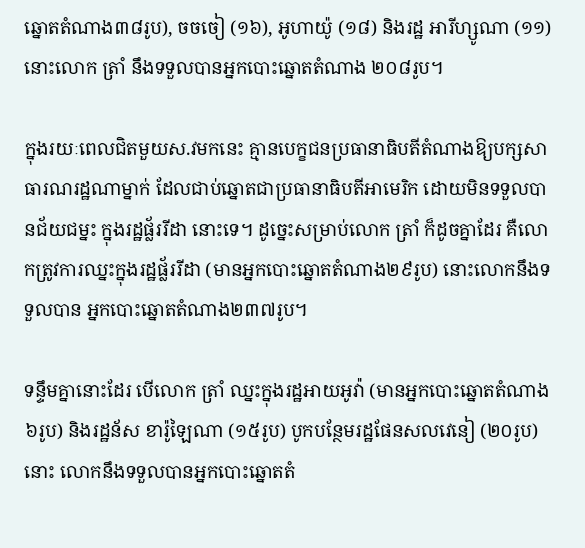ឆ្នោតតំណាង៣៨រូប), ចចចៀ (១៦), អូហាយ៉ូ (១៨) និងរដ្ឋ អារីហ្សូណា (១១) នោះលោក ត្រាំ នឹងទទួលបានអ្នកបោះឆ្នោតតំណាង ២០៨រូប។

ក្នុងរយៈពេលជិតមួយស.វមកនេះ គ្មានបេក្ខជនប្រធានាធិបតីតំណាងឱ្យបក្សសាធារណរដ្ឋណាម្នាក់ ដែលជាប់ឆ្នោតជាប្រធានាធិបតីអាមេរិក ដោយមិនទទួលបានជ័យជម្នះ ក្នុងរដ្ឋផ្ល័ររីដា នោះទេ។ ដូច្នេះសម្រាប់លោក ត្រាំ ក៏ដូចគ្នាដែរ គឺលោកត្រូវការឈ្នះក្នុងរដ្ឋផ្ល័ររីដា (មានអ្នកបោះឆ្នោតតំណាង២៩រូប) នោះលោកនឹងទទួលបាន អ្នកបោះឆ្នោតតំណាង២៣៧រូប។

ទន្ទឹមគ្នានោះដែរ បើលោក ត្រាំ ឈ្នះក្នុងរដ្ឋអាយអូវ៉ា (មានអ្នកបោះឆ្នោតតំណាង៦រូប) និងរដ្ឋន័ស ខារ៉ូឡៃណា (១៥រូប) បូកបន្ថែមរដ្ឋផែនសលវេនៀ (២០រូប) នោះ លោកនឹងទទួលបានអ្នកបោះឆ្នោតតំ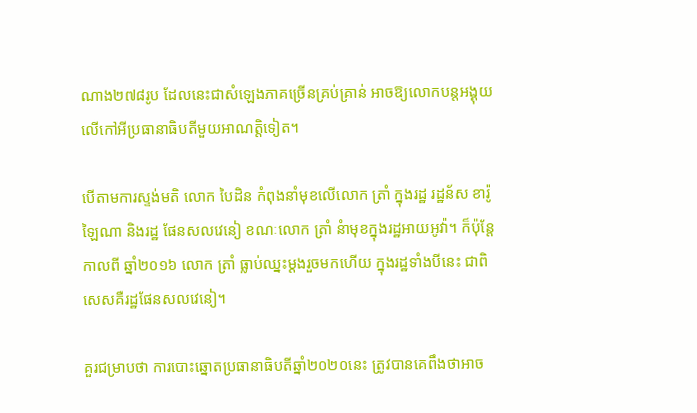ណាង២៧៨រូប ដែលនេះជាសំឡេងភាគច្រើនគ្រប់គ្រាន់ អាចឱ្យលោកបន្តអង្គុយលើកៅអីប្រធានាធិបតីមួយអាណត្តិទៀត។

បើតាមការស្ទង់មតិ លោក បៃដិន កំពុងនាំមុខលើលោក ត្រាំ ក្នុងរដ្ឋ រដ្ឋន័ស ខារ៉ូឡៃណា និងរដ្ឋ ផែនសលវេនៀ ខណៈលោក ត្រាំ នំាមុខក្នុងរដ្ឋអាយអូវ៉ា។ ក៏ប៉ុន្តែកាលពី ឆ្នាំ២០១៦ លោក ត្រាំ ធ្លាប់ឈ្នះម្ដងរួចមកហើយ ក្នុងរដ្ឋទាំងបីនេះ ជាពិសេសគឺរដ្ឋផែនសលវេនៀ។

គួរជម្រាបថា ការបោះឆ្នោតប្រធានាធិបតីឆ្នាំ២០២០នេះ ត្រូវបានគេពឹងថាអាច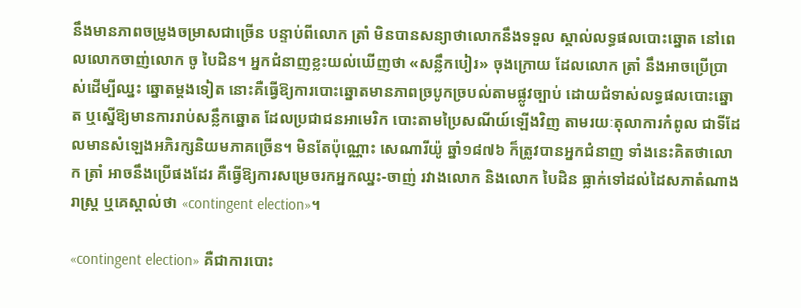នឹងមានភាពចម្រូងចម្រាសជាច្រើន បន្ទាប់ពីលោក ត្រាំ មិនបានសន្យាថាលោកនឹងទទួល ស្គាល់លទ្ធផលបោះឆ្នោត នៅពេលលោកចាញ់លោក ចូ បៃដិន។ អ្នកជំនាញខ្លះយល់ឃើញថា «សន្លឹកបៀរ» ចុងក្រោយ ដែលលោក ត្រាំ នឹងអាចប្រើប្រាស់ដើម្បីឈ្នះ ឆ្នោតម្ដងទៀត នោះគឺធ្វើឱ្យការបោះឆ្នោតមានភាពច្របូកច្របល់តាមផ្លូវច្បាប់ ដោយជំទាស់លទ្ធផលបោះឆ្នោត ឬស្នើឱ្យមានការរាប់សន្លឹកឆ្នោត ដែលប្រជាជនអាមេរិក បោះតាមប្រៃសណីយ៍ឡើងវិញ តាមរយៈតុលាការកំពូល ជាទីដែលមានសំឡេងអភិរក្សនិយមភាគច្រើន។ មិនតែប៉ុណ្ណោះ សេណារីយ៉ូ ឆ្នាំ១៨៧៦ ក៏ត្រូវបានអ្នកជំនាញ ទាំងនេះគិតថាលោក ត្រាំ អាចនឹងប្រើផងដែរ គឺធ្វើឱ្យការសម្រេចរកអ្នកឈ្នះ-ចាញ់ រវាងលោក និងលោក បៃដិន ធ្លាក់ទៅដល់ដៃសភាតំណាងរាស្ត្រ ឬគេស្គាល់ថា «contingent election»។

«contingent election» គឺជាការបោះ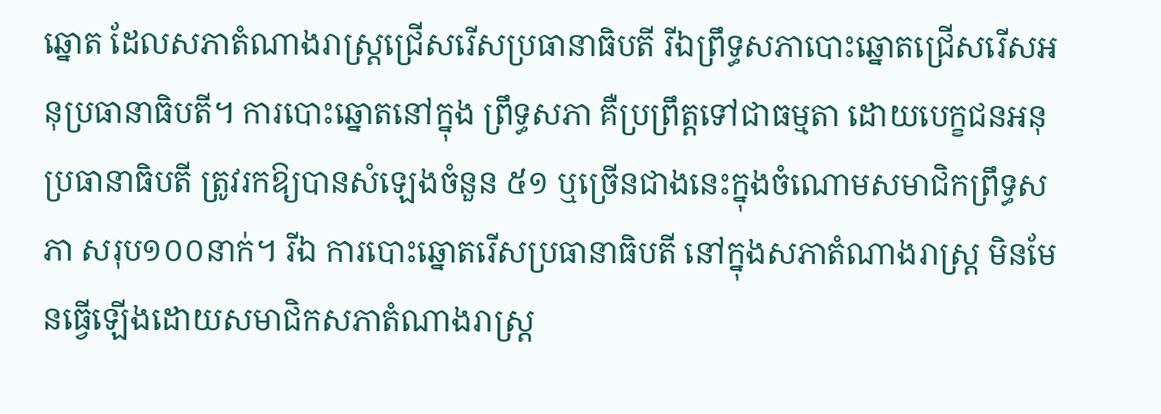ឆ្នោត ដែលសភាតំណាងរាស្ត្រជ្រើសរើសប្រធានាធិបតី រីឯព្រឹទ្ធសភាបោះឆ្នោតជ្រើសរើសអនុប្រធានាធិបតី។ ការបោះឆ្នោតនៅក្នុង ព្រឹទ្ធសភា គឺប្រព្រឹត្តទៅជាធម្មតា ដោយបេក្ខជនអនុប្រធានាធិបតី ត្រូវរកឱ្យបានសំឡេងចំនួន ៥១ ឬច្រើនជាងនេះក្នុងចំណោមសមាជិកព្រឹទ្ធសភា សរុប១០០នាក់។ រីឯ ការបោះឆ្នោតរើសប្រធានាធិបតី នៅក្នុងសភាតំណាងរាស្ត្រ មិនមែនធ្វើឡើងដោយសមាជិកសភាតំណាងរាស្ត្រ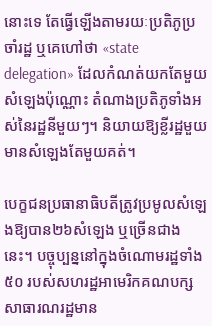នោះទេ តែធ្វើឡើងតាមរយៈប្រតិភូប្រចាំរដ្ឋ ឬគេហៅថា «state delegation» ដែលកំណត់យកតែមួយសំឡេងប៉ុណ្ណោះ តំណាងប្រតិភូទាំងអស់នៃរដ្ឋនីមួយៗ។ និយាយឱ្យខ្លីរដ្ឋមួយ មានសំឡេងតែមួយគត់។

បេក្ខជនប្រធានាធិបតីត្រូវប្រមូលសំឡេងឱ្យបាន២៦សំឡេង ឬច្រើនជាងនេះ។ បច្ចុប្បន្ននៅក្នុងចំណោមរដ្ឋទាំង៥០ របស់សហរដ្ឋអាមេរិកគណបក្សសាធារណរដ្ឋមាន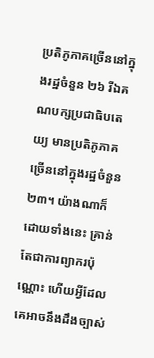ប្រតិភូភាគច្រើននៅក្នុងរដ្ឋចំនួន ២៦ រីឯគណបក្សប្រជាធិបតេយ្យ មានប្រតិភូភាគច្រើននៅក្នុងរដ្ឋចំនួន ២៣។ យ៉ាងណាក៏ដោយទាំងនេះ គ្រាន់តែជាការព្យាករប៉ុណ្ណោះ ហើយអ្វីដែលគេអាចនឹងដឹងច្បាស់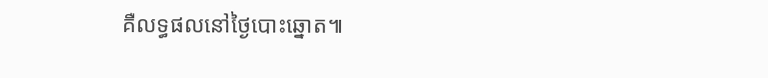គឺលទ្ធផលនៅថ្ងៃបោះឆ្នោត៕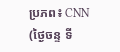ប្រភព៖ CNN (ថ្ងៃចន្ទ ទី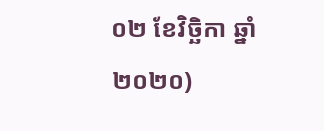០២ ខែវិច្ឆិកា ឆ្នាំ២០២០)